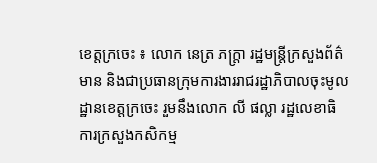ខេត្តក្រចេះ ៖ លោក នេត្រ ភក្ត្រា រដ្ឋមន្ត្រីក្រសួងព័ត៌មាន និងជាប្រធានក្រុមការងាររាជរដ្ឋាភិបាលចុះមូលដ្ឋានខេត្តក្រចេះ រួមនឹងលោក លី ផល្លា រដ្ឋលេខាធិការក្រសួងកសិកម្ម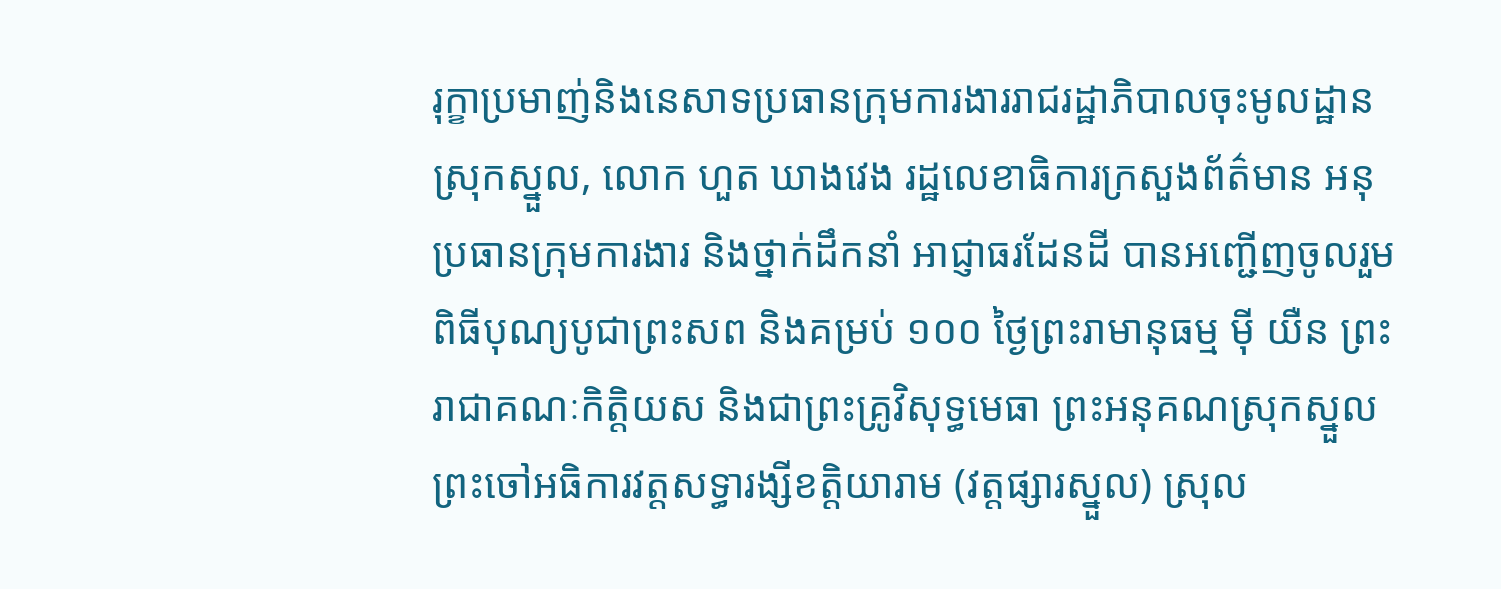រុក្ខាប្រមាញ់និងនេសាទប្រធានក្រុមការងាររាជរដ្ឋាភិបាលចុះមូលដ្ឋានស្រុកស្នួល, លោក ហួត ឃាងវេង រដ្ឋលេខាធិការក្រសួងព័ត៌មាន អនុប្រធានក្រុមការងារ និងថ្នាក់ដឹកនាំ អាជ្ញាធរដែនដី បានអញ្ជើញចូលរួមពិធីបុណ្យបូជាព្រះសព និងគម្រប់ ១០០ ថ្ងៃព្រះរាមានុធម្ម ម៉ី យឺន ព្រះរាជាគណៈកិត្តិយស និងជាព្រះគ្រូវិសុទ្ធមេធា ព្រះអនុគណស្រុកស្នួល ព្រះចៅអធិការវត្តសទ្ធារង្សីខត្តិយារាម (វត្តផ្សារស្នួល) ស្រុល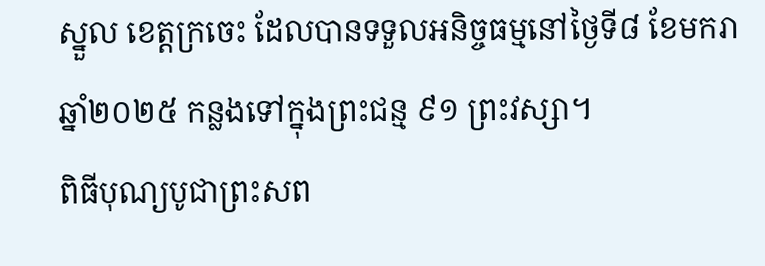ស្នួល ខេត្តក្រចេះ ដែលបានទទួលអនិច្ចធម្មនៅថ្ងៃទី៨ ខែមករា ឆ្នាំ២០២៥ កន្លងទៅក្នុងព្រះជន្ម ៩១ ព្រះវស្សា។
ពិធីបុណ្យបូជាព្រះសព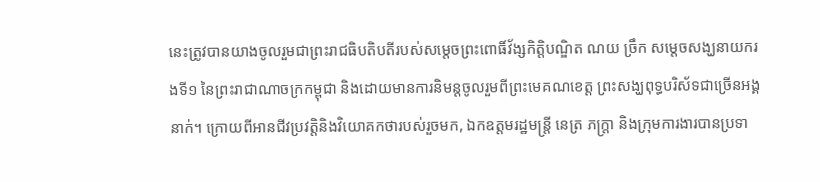នេះត្រូវបានយាងចូលរួមជាព្រះរាជធិបតិបតីរបស់សម្តេចព្រះពោធិ៍វ័ង្សកិត្តិបណ្ឌិត ណយ ច្រឹក សម្តេចសង្ឃនាយករងទី១ នៃព្រះរាជាណាចក្រកម្ពុជា និងដោយមានការនិមន្តចូលរួមពីព្រះមេគណខេត្ត ព្រះសង្ឃពុទ្ធបរិស័ទជាច្រើនអង្គនាក់។ ក្រោយពីអានជីវប្រវត្តិនិងវិយោគកថារបស់រួចមក, ឯកឧត្តមរដ្ឋមន្ត្រី នេត្រ ភក្ត្រា និងក្រុមការងារបានប្រទា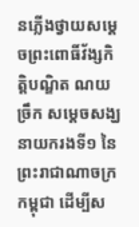នភ្លើងថ្វាយសម្តេចព្រះពោធិ៍វ័ង្សកិត្តិបណ្ឌិត ណយ ច្រឹក សម្តេចសង្ឃនាយករងទី១ នៃព្រះរាជាណាចក្រកម្ពុជា ដើម្បីស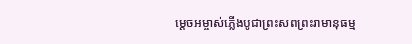ម្តេចអម្ចាស់ភ្លើងបូជាព្រះសពព្រះរាមានុធម្ម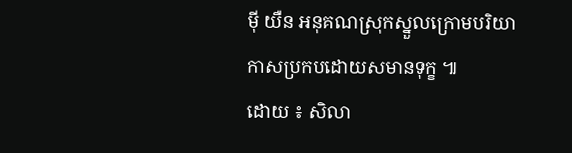ម៉ី យឺន អនុគណស្រុកស្នួលក្រោមបរិយាកាសប្រកបដោយសមានទុក្ខ ៕
ដោយ ៖ សិលា